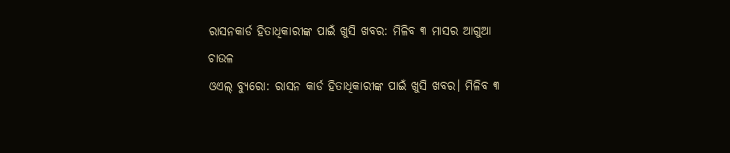ରାସନକାର୍ଡ ହିତାଧିକାରୀଙ୍କ ପାଇଁ ଖୁସି ଖବର: ମିଳିବ ୩ ମାସର ଆଗୁଆ ଚାଉଳ
ଓଏଲ୍ ବ୍ୟୁରୋ: ରାସନ କାର୍ଡ ହିତାଧିକାରୀଙ୍କ ପାଇଁ ଖୁସି ଖବର। ମିଳିବ ୩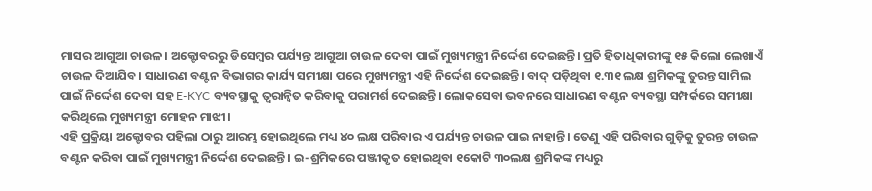ମାସର ଆଗୁଆ ଚାଉଳ। ଅକ୍ଟୋବରରୁ ଡିସେମ୍ବର ପର୍ଯ୍ୟନ୍ତ ଆଗୁଆ ଚାଉଳ ଦେବା ପାଇଁ ମୁଖ୍ୟମନ୍ତ୍ରୀ ନିର୍ଦ୍ଦେଶ ଦେଇଛନ୍ତି। ପ୍ରତି ହିତାଧିକାରୀଙ୍କୁ ୧୫ କିଲୋ ଲେଖାଏଁ ଚାଉଳ ଦିଆଯିବ। ସାଧାରଣ ବଣ୍ଟନ ବିଭାଗର କାର୍ଯ୍ୟ ସମୀକ୍ଷା ପରେ ମୁଖ୍ୟମନ୍ତ୍ରୀ ଏହି ନିର୍ଦ୍ଦେଶ ଦେଇଛନ୍ତି। ବାଦ୍ ପଡ଼ିଥିବା ୧.୩୧ ଲକ୍ଷ ଶ୍ରମିକଙ୍କୁ ତୁରନ୍ତ ସାମିଲ ପାଇଁ ନିର୍ଦ୍ଦେଶ ଦେବା ସହ E-KYC ବ୍ୟବସ୍ଥାକୁ ତ୍ୱରାନ୍ୱିତ କରିବାକୁ ପରାମର୍ଶ ଦେଇଛନ୍ତି। ଲୋକସେବା ଭବନରେ ସାଧାରଣ ବଣ୍ଟନ ବ୍ୟବସ୍ଥା ସମ୍ପର୍କରେ ସମୀକ୍ଷା କରିଥିଲେ ମୁଖ୍ୟମନ୍ତ୍ରୀ ମୋହନ ମାଝୀ।
ଏହି ପ୍ରକ୍ରିୟା ଅକ୍ଟୋବର ପହିଲା ଠାରୁ ଆରମ୍ଭ ହୋଇଥିଲେ ମଧ୍ୟ ୪୦ ଲକ୍ଷ ପରିବାର ଏ ପର୍ଯ୍ୟନ୍ତ ଚାଉଳ ପାଇ ନାହାନ୍ତି। ତେଣୁ ଏହି ପରିବାର ଗୁଡ଼ିକୁ ତୁରନ୍ତ ଚାଉଳ ବଣ୍ଟନ କରିବା ପାଇଁ ମୁଖ୍ୟମନ୍ତ୍ରୀ ନିର୍ଦ୍ଦେଶ ଦେଇଛନ୍ତି। ଇ-ଶ୍ରମିକରେ ପଞ୍ଜୀକୃତ ହୋଇଥିବା ୧କୋଟି ୩୦ଲକ୍ଷ ଶ୍ରମିକଙ୍କ ମଧ୍ୟରୁ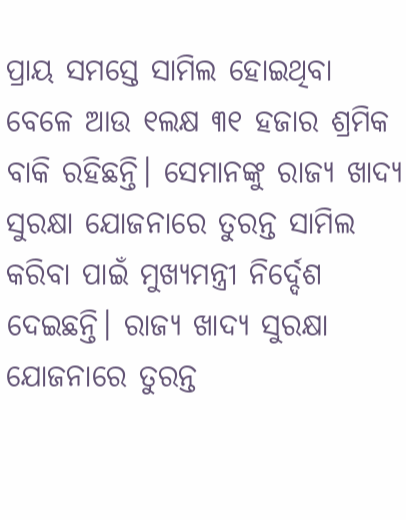ପ୍ରାୟ ସମସ୍ତେ ସାମିଲ ହୋଇଥିବା ବେଳେ ଆଉ ୧ଲକ୍ଷ ୩୧ ହଜାର ଶ୍ରମିକ ବାକି ରହିଛନ୍ତି। ସେମାନଙ୍କୁ ରାଜ୍ୟ ଖାଦ୍ୟ ସୁରକ୍ଷା ଯୋଜନାରେ ତୁରନ୍ତ ସାମିଲ କରିବା ପାଇଁ ମୁଖ୍ୟମନ୍ତ୍ରୀ ନିର୍ଦ୍ଦେଶ ଦେଇଛନ୍ତି। ରାଜ୍ୟ ଖାଦ୍ୟ ସୁରକ୍ଷା ଯୋଜନାରେ ତୁରନ୍ତ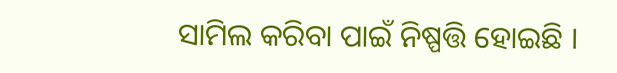ସାମିଲ କରିବା ପାଇଁ ନିଷ୍ପତ୍ତି ହୋଇଛି ।